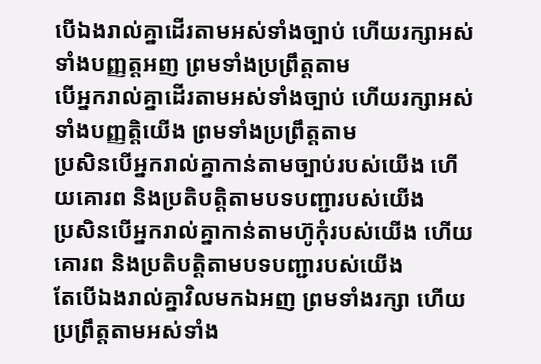បើឯងរាល់គ្នាដើរតាមអស់ទាំងច្បាប់ ហើយរក្សាអស់ទាំងបញ្ញត្តអញ ព្រមទាំងប្រព្រឹត្តតាម
បើអ្នករាល់គ្នាដើរតាមអស់ទាំងច្បាប់ ហើយរក្សាអស់ទាំងបញ្ញត្តិយើង ព្រមទាំងប្រព្រឹត្តតាម
ប្រសិនបើអ្នករាល់គ្នាកាន់តាមច្បាប់របស់យើង ហើយគោរព និងប្រតិបត្តិតាមបទបញ្ជារបស់យើង
ប្រសិនបើអ្នករាល់គ្នាកាន់តាមហ៊ូកុំរបស់យើង ហើយគោរព និងប្រតិបត្តិតាមបទបញ្ជារបស់យើង
តែបើឯងរាល់គ្នាវិលមកឯអញ ព្រមទាំងរក្សា ហើយប្រព្រឹត្តតាមអស់ទាំង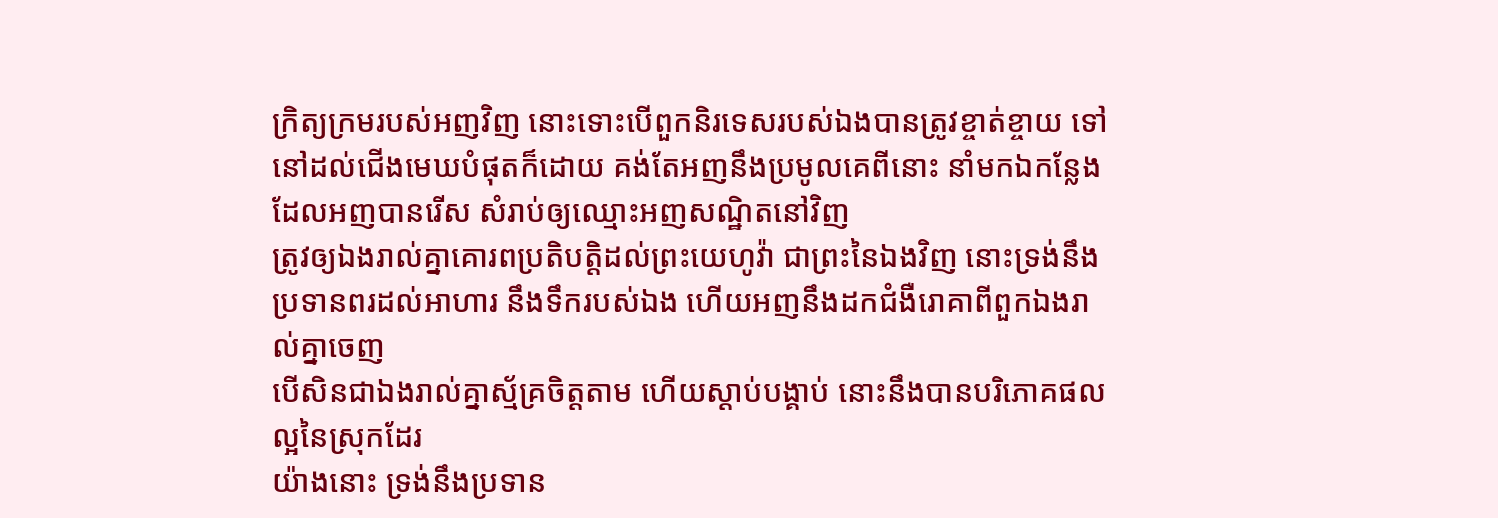ក្រិត្យក្រមរបស់អញវិញ នោះទោះបើពួកនិរទេសរបស់ឯងបានត្រូវខ្ចាត់ខ្ចាយ ទៅនៅដល់ជើងមេឃបំផុតក៏ដោយ គង់តែអញនឹងប្រមូលគេពីនោះ នាំមកឯកន្លែង ដែលអញបានរើស សំរាប់ឲ្យឈ្មោះអញសណ្ឋិតនៅវិញ
ត្រូវឲ្យឯងរាល់គ្នាគោរពប្រតិបត្តិដល់ព្រះយេហូវ៉ា ជាព្រះនៃឯងវិញ នោះទ្រង់នឹងប្រទានពរដល់អាហារ នឹងទឹករបស់ឯង ហើយអញនឹងដកជំងឺរោគាពីពួកឯងរាល់គ្នាចេញ
បើសិនជាឯងរាល់គ្នាស្ម័គ្រចិត្តតាម ហើយស្តាប់បង្គាប់ នោះនឹងបានបរិភោគផលល្អនៃស្រុកដែរ
យ៉ាងនោះ ទ្រង់នឹងប្រទាន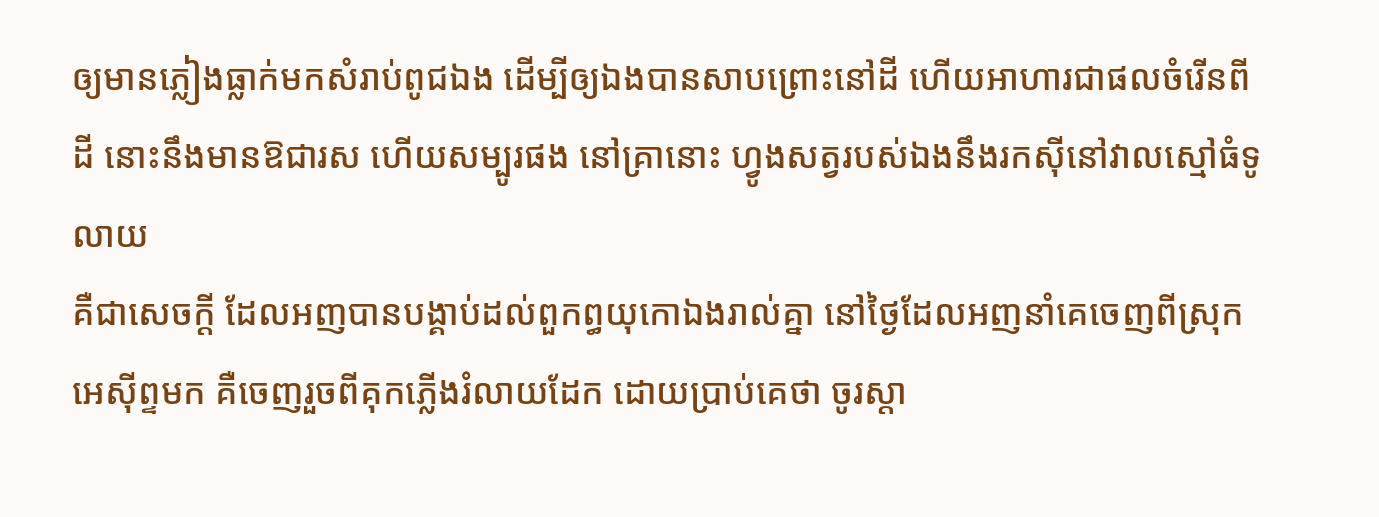ឲ្យមានភ្លៀងធ្លាក់មកសំរាប់ពូជឯង ដើម្បីឲ្យឯងបានសាបព្រោះនៅដី ហើយអាហារជាផលចំរើនពីដី នោះនឹងមានឱជារស ហើយសម្បូរផង នៅគ្រានោះ ហ្វូងសត្វរបស់ឯងនឹងរកស៊ីនៅវាលស្មៅធំទូលាយ
គឺជាសេចក្ដី ដែលអញបានបង្គាប់ដល់ពួកព្ធយុកោឯងរាល់គ្នា នៅថ្ងៃដែលអញនាំគេចេញពីស្រុកអេស៊ីព្ទមក គឺចេញរួចពីគុកភ្លើងរំលាយដែក ដោយប្រាប់គេថា ចូរស្តា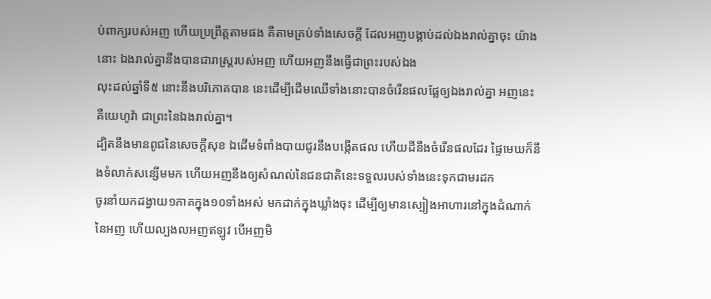ប់ពាក្យរបស់អញ ហើយប្រព្រឹត្តតាមផង គឺតាមគ្រប់ទាំងសេចក្ដី ដែលអញបង្គាប់ដល់ឯងរាល់គ្នាចុះ យ៉ាងនោះ ឯងរាល់គ្នានឹងបានជារាស្ត្ររបស់អញ ហើយអញនឹងធ្វើជាព្រះរបស់ឯង
លុះដល់ឆ្នាំទី៥ នោះនឹងបរិភោគបាន នេះដើម្បីដើមឈើទាំងនោះបានចំរើនផលផ្លែឲ្យឯងរាល់គ្នា អញនេះ គឺយេហូវ៉ា ជាព្រះនៃឯងរាល់គ្នា។
ដ្បិតនឹងមានពូជនៃសេចក្ដីសុខ ឯដើមទំពាំងបាយជូរនឹងបង្កើតផល ហើយដីនឹងចំរើនផលដែរ ផ្ទៃមេឃក៏នឹងទំលាក់សន្សើមមក ហើយអញនឹងឲ្យសំណល់នៃជនជាតិនេះទទួលរបស់ទាំងនេះទុកជាមរដក
ចូរនាំយកដង្វាយ១ភាគក្នុង១០ទាំងអស់ មកដាក់ក្នុងឃ្លាំងចុះ ដើម្បីឲ្យមានស្បៀងអាហារនៅក្នុងដំណាក់នៃអញ ហើយល្បងលអញឥឡូវ បើអញមិ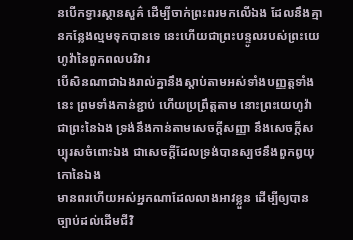នបើកទ្វារស្ថានសួគ៌ ដើម្បីចាក់ព្រះពរមកលើឯង ដែលនឹងគ្មានកន្លែងល្មមទុកបានទេ នេះហើយជាព្រះបន្ទូលរបស់ព្រះយេហូវ៉ានៃពួកពលបរិវារ
បើសិនណាជាឯងរាល់គ្នានឹងស្តាប់តាមអស់ទាំងបញ្ញត្តទាំងនេះ ព្រមទាំងកាន់ខ្ជាប់ ហើយប្រព្រឹត្តតាម នោះព្រះយេហូវ៉ាជាព្រះនៃឯង ទ្រង់នឹងកាន់តាមសេចក្ដីសញ្ញា នឹងសេចក្ដីសប្បុរសចំពោះឯង ជាសេចក្ដីដែលទ្រង់បានស្បថនឹងពួកឰយុកោនៃឯង
មានពរហើយអស់អ្នកណាដែលលាងអាវខ្លួន ដើម្បីឲ្យបានច្បាប់ដល់ដើមជីវិ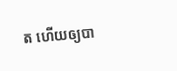ត ហើយឲ្យបា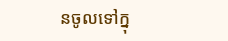នចូលទៅក្នុ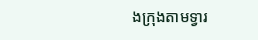ងក្រុងតាមទ្វារ